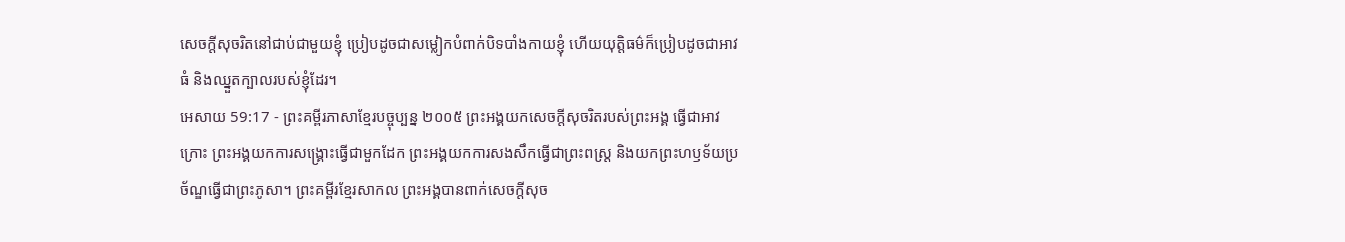សេចក្ដីសុចរិតនៅជាប់ជាមួយខ្ញុំ ប្រៀបដូចជាសម្លៀកបំពាក់បិទបាំងកាយខ្ញុំ ហើយយុត្តិធម៌ក៏ប្រៀបដូចជាអាវធំ និងឈ្នួតក្បាលរបស់ខ្ញុំដែរ។
អេសាយ 59:17 - ព្រះគម្ពីរភាសាខ្មែរបច្ចុប្បន្ន ២០០៥ ព្រះអង្គយកសេចក្ដីសុចរិតរបស់ព្រះអង្គ ធ្វើជាអាវក្រោះ ព្រះអង្គយកការសង្គ្រោះធ្វើជាមួកដែក ព្រះអង្គយកការសងសឹកធ្វើជាព្រះពស្ដ្រ និងយកព្រះហឫទ័យប្រច័ណ្ឌធ្វើជាព្រះភូសា។ ព្រះគម្ពីរខ្មែរសាកល ព្រះអង្គបានពាក់សេចក្ដីសុច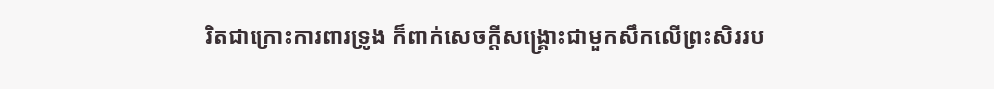រិតជាក្រោះការពារទ្រូង ក៏ពាក់សេចក្ដីសង្គ្រោះជាមួកសឹកលើព្រះសិររប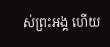ស់ព្រះអង្គ ហើយ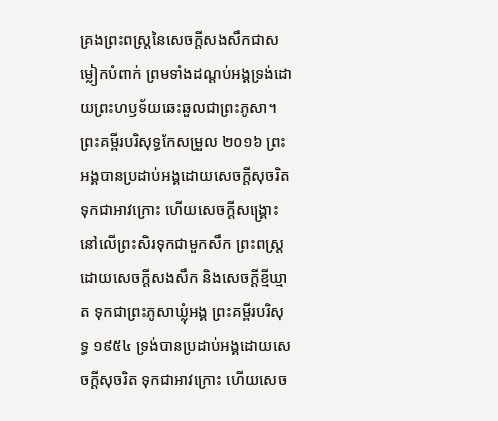គ្រងព្រះពស្ត្រនៃសេចក្ដីសងសឹកជាសម្លៀកបំពាក់ ព្រមទាំងដណ្ដប់អង្គទ្រង់ដោយព្រះហឫទ័យឆេះឆួលជាព្រះភូសា។ ព្រះគម្ពីរបរិសុទ្ធកែសម្រួល ២០១៦ ព្រះអង្គបានប្រដាប់អង្គដោយសេចក្ដីសុចរិត ទុកជាអាវក្រោះ ហើយសេចក្ដីសង្គ្រោះនៅលើព្រះសិរទុកជាមួកសឹក ព្រះពស្ត្រដោយសេចក្ដីសងសឹក និងសេចក្ដីខ្មីឃ្មាត ទុកជាព្រះភូសាឃ្លុំអង្គ ព្រះគម្ពីរបរិសុទ្ធ ១៩៥៤ ទ្រង់បានប្រដាប់អង្គដោយសេចក្ដីសុចរិត ទុកជាអាវក្រោះ ហើយសេច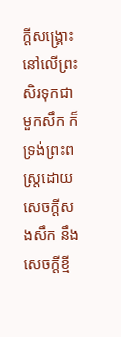ក្ដីសង្គ្រោះនៅលើព្រះសិរទុកជាមួកសឹក ក៏ទ្រង់ព្រះពស្ត្រដោយសេចក្ដីសងសឹក នឹងសេចក្ដីខ្មី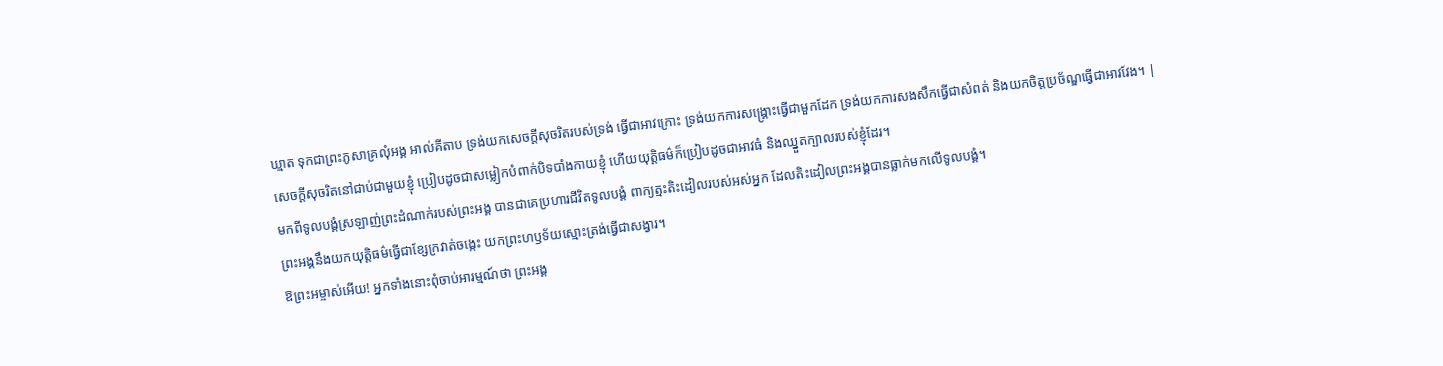ឃ្មាត ទុកជាព្រះភូសាគ្រលុំអង្គ អាល់គីតាប ទ្រង់យកសេចក្ដីសុចរិតរបស់ទ្រង់ ធ្វើជាអាវក្រោះ ទ្រង់យកការសង្គ្រោះធ្វើជាមួកដែក ទ្រង់យកការសងសឹកធ្វើជាសំពត់ និងយកចិត្តប្រច័ណ្ឌធ្វើជាអាវវែង។ |
សេចក្ដីសុចរិតនៅជាប់ជាមួយខ្ញុំ ប្រៀបដូចជាសម្លៀកបំពាក់បិទបាំងកាយខ្ញុំ ហើយយុត្តិធម៌ក៏ប្រៀបដូចជាអាវធំ និងឈ្នួតក្បាលរបស់ខ្ញុំដែរ។
មកពីទូលបង្គំស្រឡាញ់ព្រះដំណាក់របស់ព្រះអង្គ បានជាគេប្រហារជីវិតទូលបង្គំ ពាក្យត្មះតិះដៀលរបស់អស់អ្នក ដែលតិះដៀលព្រះអង្គបានធ្លាក់មកលើទូលបង្គំ។
ព្រះអង្គនឹងយកយុត្តិធម៌ធ្វើជាខ្សែក្រវាត់ចង្កេះ យកព្រះហឫទ័យស្មោះត្រង់ធ្វើជាសង្វារ។
ឱព្រះអម្ចាស់អើយ! អ្នកទាំងនោះពុំចាប់អារម្មណ៍ថា ព្រះអង្គ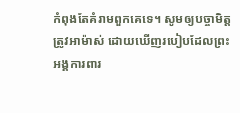កំពុងតែគំរាមពួកគេទេ។ សូមឲ្យបច្ចាមិត្តត្រូវអាម៉ាស់ ដោយឃើញរបៀបដែលព្រះអង្គការពារ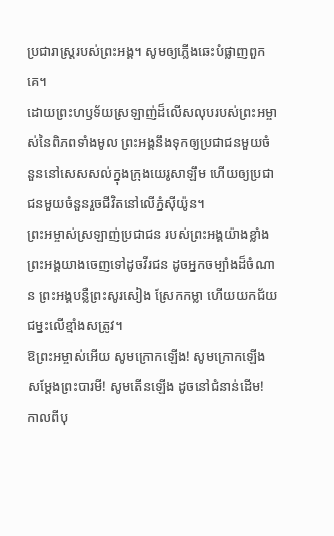ប្រជារាស្ដ្ររបស់ព្រះអង្គ។ សូមឲ្យភ្លើងឆេះបំផ្លាញពួកគេ។
ដោយព្រះហឫទ័យស្រឡាញ់ដ៏លើសលុបរបស់ព្រះអម្ចាស់នៃពិភពទាំងមូល ព្រះអង្គនឹងទុកឲ្យប្រជាជនមួយចំនួននៅសេសសល់ក្នុងក្រុងយេរូសាឡឹម ហើយឲ្យប្រជាជនមួយចំនួនរួចជីវិតនៅលើភ្នំស៊ីយ៉ូន។
ព្រះអម្ចាស់ស្រឡាញ់ប្រជាជន របស់ព្រះអង្គយ៉ាងខ្លាំង ព្រះអង្គយាងចេញទៅដូចវីរជន ដូចអ្នកចម្បាំងដ៏ចំណាន ព្រះអង្គបន្លឺព្រះសូរសៀង ស្រែកកម្លា ហើយយកជ័យជម្នះលើខ្មាំងសត្រូវ។
ឱព្រះអម្ចាស់អើយ សូមក្រោកឡើង! សូមក្រោកឡើង សម្តែងព្រះបារមី! សូមតើនឡើង ដូចនៅជំនាន់ដើម! កាលពីបុ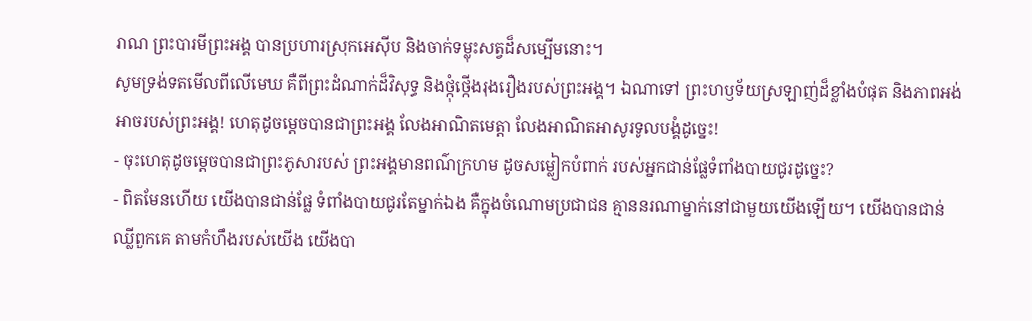រាណ ព្រះបារមីព្រះអង្គ បានប្រហារស្រុកអេស៊ីប និងចាក់ទម្លុះសត្វដ៏សម្បើមនោះ។
សូមទ្រង់ទតមើលពីលើមេឃ គឺពីព្រះដំណាក់ដ៏វិសុទ្ធ និងថ្កុំថ្កើងរុងរឿងរបស់ព្រះអង្គ។ ឯណាទៅ ព្រះហឫទ័យស្រឡាញ់ដ៏ខ្លាំងបំផុត និងភាពអង់អាចរបស់ព្រះអង្គ! ហេតុដូចម្ដេចបានជាព្រះអង្គ លែងអាណិតមេត្តា លែងអាណិតអាសូរទូលបង្គំដូច្នេះ!
- ចុះហេតុដូចម្ដេចបានជាព្រះភូសារបស់ ព្រះអង្គមានពណ៌ក្រហម ដូចសម្លៀកបំពាក់ របស់អ្នកជាន់ផ្លែទំពាំងបាយជូរដូច្នេះ?
- ពិតមែនហើយ យើងបានជាន់ផ្លែ ទំពាំងបាយជូរតែម្នាក់ឯង គឺក្នុងចំណោមប្រជាជន គ្មាននរណាម្នាក់នៅជាមួយយើងឡើយ។ យើងបានជាន់ឈ្លីពួកគេ តាមកំហឹងរបស់យើង យើងបា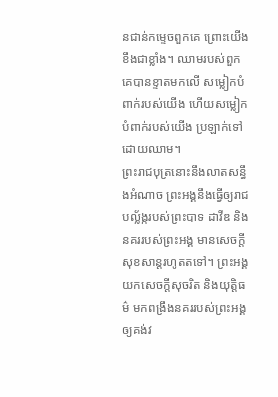នជាន់កម្ទេចពួកគេ ព្រោះយើងខឹងជាខ្លាំង។ ឈាមរបស់ពួកគេបានខ្ទាតមកលើ សម្លៀកបំពាក់របស់យើង ហើយសម្លៀកបំពាក់របស់យើង ប្រឡាក់ទៅដោយឈាម។
ព្រះរាជបុត្រនោះនឹងលាតសន្ធឹងអំណាច ព្រះអង្គនឹងធ្វើឲ្យរាជបល្ល័ង្ករបស់ព្រះបាទ ដាវីឌ និងនគររបស់ព្រះអង្គ មានសេចក្ដីសុខសាន្តរហូតតទៅ។ ព្រះអង្គយកសេចក្ដីសុចរិត និងយុត្តិធម៌ មកពង្រឹងនគររបស់ព្រះអង្គឲ្យគង់វ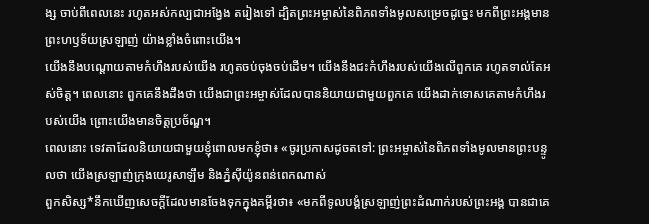ង្ស ចាប់ពីពេលនេះ រហូតអស់កល្បជាអង្វែង តរៀងទៅ ដ្បិតព្រះអម្ចាស់នៃពិភពទាំងមូលសម្រេចដូច្នេះ មកពីព្រះអង្គមានព្រះហឫទ័យស្រឡាញ់ យ៉ាងខ្លាំងចំពោះយើង។
យើងនឹងបណ្ដោយតាមកំហឹងរបស់យើង រហូតចប់ចុងចប់ដើម។ យើងនឹងជះកំហឹងរបស់យើងលើពួកគេ រហូតទាល់តែអស់ចិត្ត។ ពេលនោះ ពួកគេនឹងដឹងថា យើងជាព្រះអម្ចាស់ដែលបាននិយាយជាមួយពួកគេ យើងដាក់ទោសគេតាមកំហឹងរបស់យើង ព្រោះយើងមានចិត្តប្រច័ណ្ឌ។
ពេលនោះ ទេវតាដែលនិយាយជាមួយខ្ញុំពោលមកខ្ញុំថា៖ «ចូរប្រកាសដូចតទៅ: ព្រះអម្ចាស់នៃពិភពទាំងមូលមានព្រះបន្ទូលថា យើងស្រឡាញ់ក្រុងយេរូសាឡឹម និងភ្នំស៊ីយ៉ូនពន់ពេកណាស់
ពួកសិស្ស*នឹកឃើញសេចក្ដីដែលមានចែងទុកក្នុងគម្ពីរថា៖ «មកពីទូលបង្គំស្រឡាញ់ព្រះដំណាក់របស់ព្រះអង្គ បានជាគេ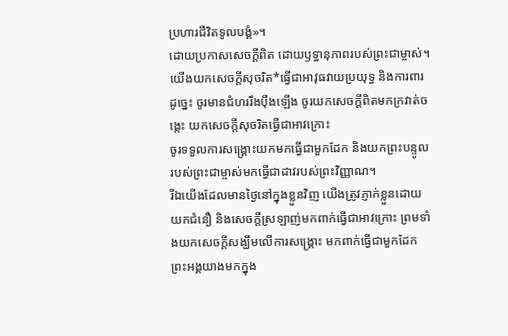ប្រហារជីវិតទូលបង្គំ»។
ដោយប្រកាសសេចក្ដីពិត ដោយឫទ្ធានុភាពរបស់ព្រះជាម្ចាស់។ យើងយកសេចក្ដីសុចរិត*ធ្វើជាអាវុធវាយប្រយុទ្ធ និងការពារ
ដូច្នេះ ចូរមានជំហររឹងប៉ឹងឡើង ចូរយកសេចក្ដីពិតមកក្រវាត់ចង្កេះ យកសេចក្ដីសុចរិតធ្វើជាអាវក្រោះ
ចូរទទួលការសង្គ្រោះយកមកធ្វើជាមួកដែក និងយកព្រះបន្ទូលរបស់ព្រះជាម្ចាស់មកធ្វើជាដាវរបស់ព្រះវិញ្ញាណ។
រីឯយើងដែលមានថ្ងៃនៅក្នុងខ្លួនវិញ យើងត្រូវភ្ញាក់ខ្លួនដោយយកជំនឿ និងសេចក្ដីស្រឡាញ់មកពាក់ធ្វើជាអាវក្រោះ ព្រមទាំងយកសេចក្ដីសង្ឃឹមលើការសង្គ្រោះ មកពាក់ធ្វើជាមួកដែក
ព្រះអង្គយាងមកក្នុង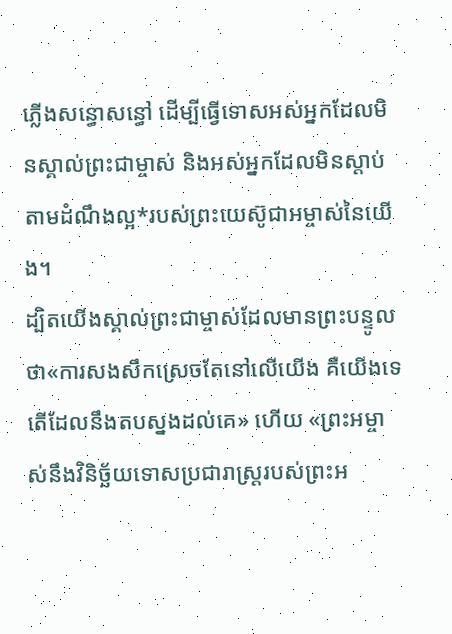ភ្លើងសន្ធោសន្ធៅ ដើម្បីធ្វើទោសអស់អ្នកដែលមិនស្គាល់ព្រះជាម្ចាស់ និងអស់អ្នកដែលមិនស្ដាប់តាមដំណឹងល្អ*របស់ព្រះយេស៊ូជាអម្ចាស់នៃយើង។
ដ្បិតយើងស្គាល់ព្រះជាម្ចាស់ដែលមានព្រះបន្ទូលថា«ការសងសឹកស្រេចតែនៅលើយើង គឺយើងទេតើដែលនឹងតបស្នងដល់គេ» ហើយ «ព្រះអម្ចាស់នឹងវិនិច្ឆ័យទោសប្រជារាស្ដ្ររបស់ព្រះអ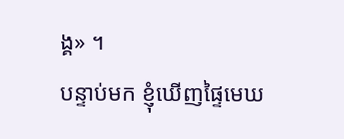ង្គ» ។
បន្ទាប់មក ខ្ញុំឃើញផ្ទៃមេឃ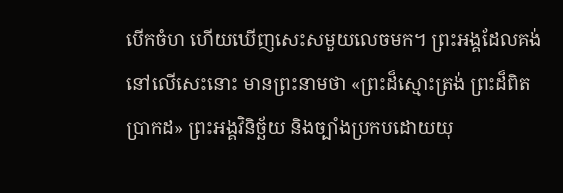បើកចំហ ហើយឃើញសេះសមួយលេចមក។ ព្រះអង្គដែលគង់នៅលើសេះនោះ មានព្រះនាមថា «ព្រះដ៏ស្មោះត្រង់ ព្រះដ៏ពិតប្រាកដ» ព្រះអង្គវិនិច្ឆ័យ និងច្បាំងប្រកបដោយយុ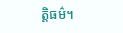ត្តិធម៌។